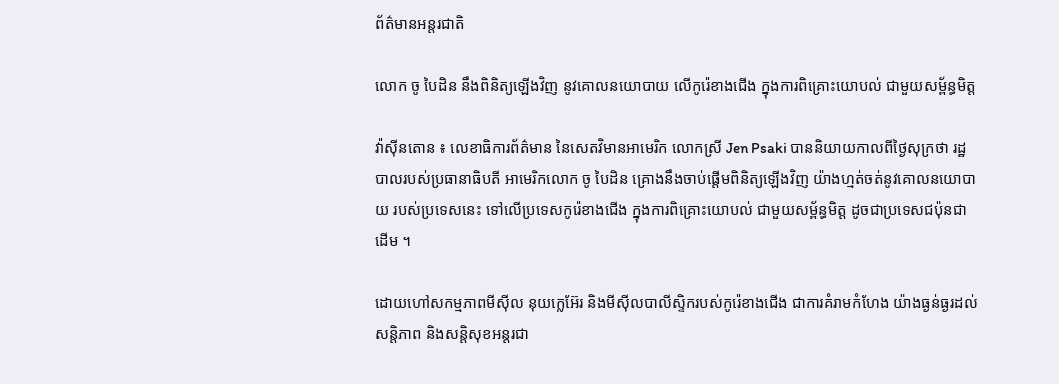ព័ត៌មានអន្តរជាតិ

លោក ចូ បៃដិន នឹងពិនិត្យឡើងវិញ នូវគោលនយោបាយ លើកូរ៉េខាងជើង ក្នុងការពិគ្រោះយោបល់ ជាមួយសម្ព័ន្ធមិត្ដ

វ៉ាស៊ីនតោន ៖ លេខាធិការព័ត៌មាន នៃសេតវិមានអាមេរិក លោកស្រី Jen Psaki បាននិយាយកាលពីថ្ងៃសុក្រថា រដ្ឋបាលរបស់ប្រធានាធិបតី អាមេរិកលោក ចូ បៃដិន គ្រោងនឹងចាប់ផ្តើមពិនិត្យឡើងវិញ យ៉ាងហ្មត់ចត់នូវគោលនយោបាយ របស់ប្រទេសនេះ ទៅលើប្រទេសកូរ៉េខាងជើង ក្នុងការពិគ្រោះយោបល់ ជាមួយសម្ព័ន្ធមិត្ត ដូចជាប្រទេសជប៉ុនជាដើម ។

ដោយហៅសកម្មភាពមីស៊ីល នុយក្លេអ៊ែរ និងមីស៊ីលបាលីស្ទិករបស់កូរ៉េខាងជើង ជាការគំរាមកំហែង យ៉ាងធ្ងន់ធ្ងរដល់សន្តិភាព និងសន្តិសុខអន្តរជា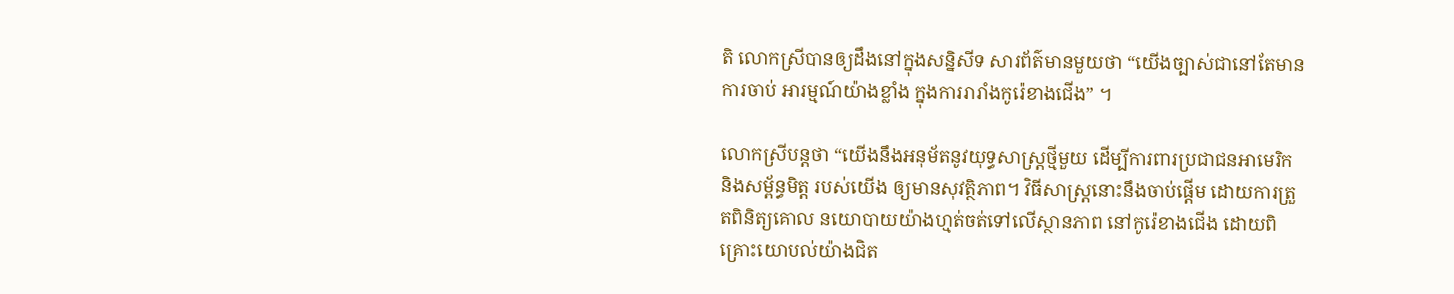តិ លោកស្រីបានឲ្យដឹងនៅក្នុងសន្និសីទ សារព័ត៌មានមួយថា “យើងច្បាស់ជានៅតែមានការចាប់ អារម្មណ៍យ៉ាងខ្លាំង ក្នុងការរារាំងកូរ៉េខាងជើង” ។

លោកស្រីបន្ដថា “យើងនឹងអនុម័តនូវយុទ្ធសាស្រ្តថ្មីមួយ ដើម្បីការពារប្រជាជនអាមេរិក និងសម្ព័ន្ធមិត្ត របស់យើង ឲ្យមានសុវត្ថិភាព។ វិធីសាស្រ្តនោះនឹងចាប់ផ្តើម ដោយការត្រួតពិនិត្យគោល នយោបាយយ៉ាងហ្មត់ចត់ទៅលើស្ថានភាព នៅកូរ៉េខាងជើង ដោយពិគ្រោះយោបល់យ៉ាងជិត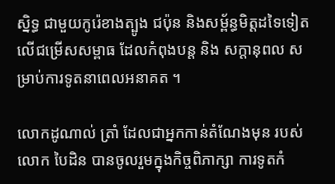ស្និទ្ធ ជាមួយកូរ៉េខាងត្បូង ជប៉ុន និងសម្ព័ន្ធមិត្តដទៃទៀត លើជម្រើសសម្ពាធ ដែលកំពុងបន្ត និង សក្តានុពល សម្រាប់ការទូតនាពេលអនាគត ។

លោកដូណាល់ ត្រាំ ដែលជាអ្នកកាន់តំណែងមុន របស់លោក បៃដិន បានចូលរួមក្នុងកិច្ចពិភាក្សា ការទូតកំ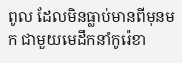ពូល ដែលមិនធ្លាប់មានពីមុនមក ជាមួយមេដឹកនាំកូរ៉េខា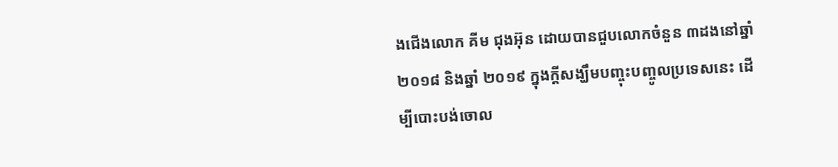ងជើងលោក គីម ជុងអ៊ុន ដោយបានជួបលោកចំនួន ៣ដងនៅឆ្នាំ២០១៨ និងឆ្នាំ ២០១៩ ក្នុងក្តីសង្ឃឹមបញ្ចុះបញ្ចូលប្រទេសនេះ ដើម្បីបោះបង់ចោល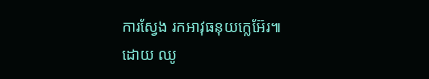ការស្វែង រកអាវុធនុយក្លេអ៊ែរ៕
ដោយ ឈូ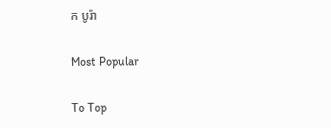ក បូរ៉ា

Most Popular

To Top